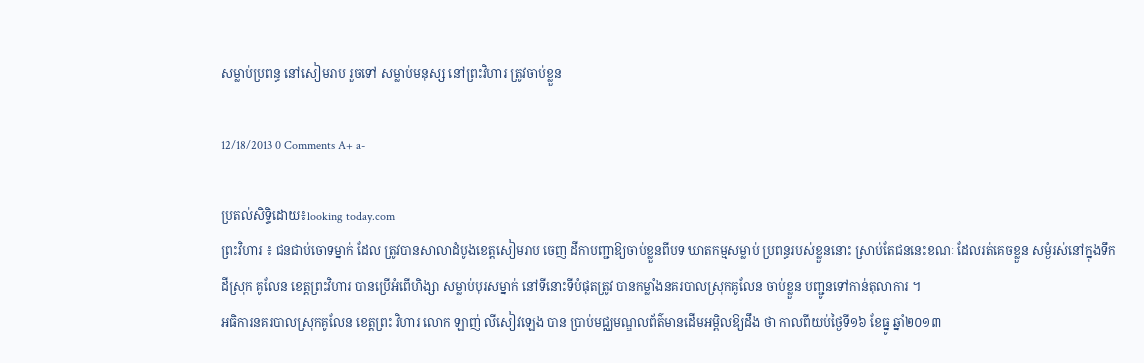សម្លាប់ប្រពន្ធ នៅសៀមរាប រួចទៅ សម្លាប់មនុស្ស នៅព្រះវិហារ ត្រូវចាប់ខ្លួន

12/18/2013 0 Comments A+ a-

ប្រតល់សិទ្ទិដោយ៖looking today.com
ព្រះវិហារ ៖ ជនជាប់ចោទម្នាក់ ដែល ត្រូវបានសាលាដំបូងខេត្ដសៀមរាប ចេញ ដីកាបញ្ជាឱ្យចាប់ខ្លួនពីបទ ឃាតកម្មសម្លាប់ ប្រពន្ធរបស់ខ្លួននោះ ស្រាប់តែជននេះខណៈ ដែលរត់គេចខ្លួន សម្ងំរស់នៅក្នុងទឹកដីស្រុក គូលែន ខេត្ដព្រះវិហារ បានប្រើអំពើហិង្សា សម្លាប់បុរសម្នាក់ នៅទីនោះទីបំផុតត្រូវ បានកម្លាំងនគរបាលស្រុកគូលែន ចាប់ខ្លួន បញ្ជូនទៅកាន់តុលាការ ។
អធិការនគរបាលស្រុកគូលែន ខេត្ដព្រះ វិហារ លោក ឡាញ់ លីសៀវឡេង បាន ប្រាប់មជ្ឈមណ្ឌលព័ត៌មានដើមអម្ពិលឱ្យដឹង ថា កាលពីយប់ថ្ងៃទី១៦ ខែធ្នូ ឆ្នាំ២០១៣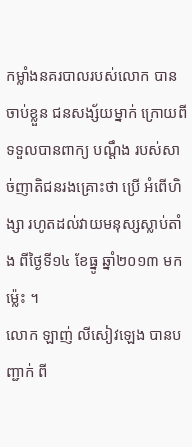កម្លាំងនគរបាលរបស់លោក បានចាប់ខ្លួន ជនសង្ស័យម្នាក់ ក្រោយពីទទួលបានពាក្យ បណ្ដឹង របស់សាច់ញាតិជនរងគ្រោះថា ប្រើ អំពើហិង្សា រហូតដល់វាយមនុស្សស្លាប់តាំង ពីថ្ងៃទី១៤ ខែធ្នូ ឆ្នាំ២០១៣ មកម្ល៉េះ ។
លោក ឡាញ់ លីសៀវឡេង បានបញ្ជាក់ ពី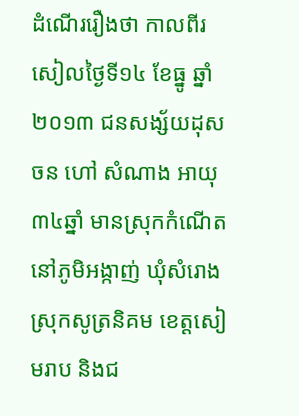ដំណើររឿងថា កាលពីរសៀលថ្ងៃទី១៤ ខែធ្នូ ឆ្នាំ២០១៣ ជនសង្ស័យដុស ចន ហៅ សំណាង អាយុ ៣៤ឆ្នាំ មានស្រុកកំណើត នៅភូមិអង្កាញ់ ឃុំសំរោង ស្រុកសូត្រនិគម ខេត្ដសៀមរាប និងជ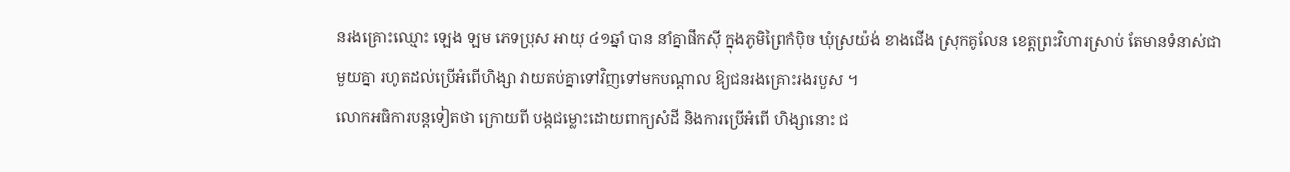នរងគ្រោះឈ្មោះ ឡេង ឡម ភេទប្រុស អាយុ ៤១ឆ្នាំ បាន នាំគ្នាផឹកស៊ី ក្នុងភូមិព្រៃកំប៉ិច ឃុំស្រយ៉ង់ ខាងជើង ស្រុកគូលែន ខេត្ដព្រះវិហារស្រាប់ តែមានទំនាស់ជាមួយគ្នា រហូតដល់ប្រើអំពើហិង្សា វាយតប់គ្នាទៅវិញទៅមកបណ្ដាល ឱ្យជនរងគ្រោះរងរបួស ។
លោកអធិការបន្ដទៀតថា ក្រោយពី បង្កជម្លោះដោយពាក្យសំដី និងការប្រើអំពើ ហិង្សានោះ ជ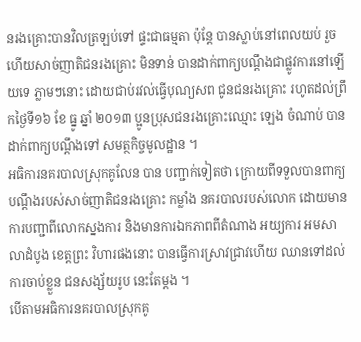នរងគ្រោះបានវិលត្រឡប់ទៅ ផ្ទះជាធម្មតា ប៉ុន្ដែ បានស្លាប់នៅពេលយប់ រួចហើយសាច់ញាតិជនរងគ្រោះ មិនទាន់ បានដាក់ពាក្យបណ្ដឹងជាផ្លូវការនៅឡើយទេ ភ្លាមៗនោះ ដោយជាប់រវល់ធ្វើបុណ្យសព ជូនជនរងគ្រោះ រហូតដល់ព្រឹកថ្ងៃទី១៦ ខែ ធ្នូ ឆ្នាំ ២០១៣ ប្អូនប្រុសជនរងគ្រោះឈ្មោះ ឡេង ចំណាប់ បានដាក់ពាក្យបណ្ដឹងទៅ សមត្ថកិច្ចមូលដ្ឋាន ។
អធិការនគរបាលស្រុកគូលែន បាន បញ្ជាក់ទៀតថា ក្រោយពីទទួលបានពាក្យ បណ្ដឹងរបស់សាច់ញាតិជនរងគ្រោះ កម្លាំង នគរបាលរបស់លោក ដោយមានការបញ្ជាពីលោកស្នងការ និងមានការឯកភាពពីតំណាង អយ្យការ អមសាលាដំបូង ខេត្ដព្រះ វិហារផងនោះ បានធ្វើការស្រាវជ្រាវហើយ ឈានទៅដល់ការចាប់ខ្លួន ជនសង្ស័យរូប នេះតែម្ដង ។
បើតាមអធិការនគរបាលស្រុកគូ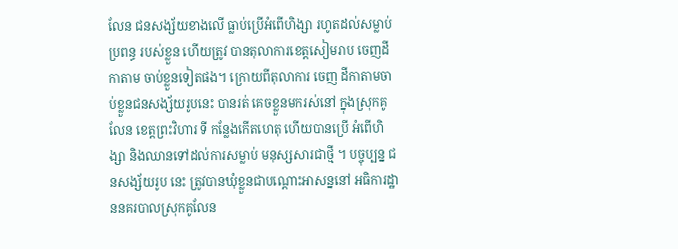លែន ជនសង្ស័យខាងលើ ធ្លាប់ប្រើអំពើហិង្សា រហូតដល់សម្លាប់ប្រពន្ធ របស់ខ្លួន ហើយត្រូវ បានតុលាការខេត្ដសៀមរាប ចេញដីកាតាម ចាប់ខ្លួនទៀតផង។ ក្រោយពីតុលាការ ចេញ ដីកាតាមចាប់ខ្លួនជនសង្ស័យរូបនេះ បានរត់ គេចខ្លួនមករស់នៅ ក្នុងស្រុកគូលែន ខេត្ដព្រះវិហារ ទី កន្លែងកើតហេតុ ហើយបានប្រើ អំពើហិង្សា និងឈានទៅដល់ការសម្លាប់ មនុស្សសារជាថ្មី ។ បច្ចុប្បន្ន ជនសង្ស័យរូប នេះ ត្រូវបានឃុំខ្លួនជាបណ្ដោះអាសន្ននៅ អធិការដ្ឋាននគរបាលស្រុកគូលែន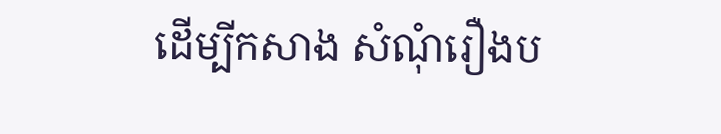ដើម្បីកសាង សំណុំរឿងប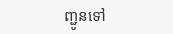ញ្ជូនទៅ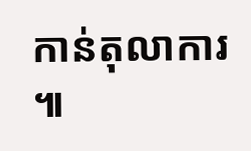កាន់តុលាការ ៕